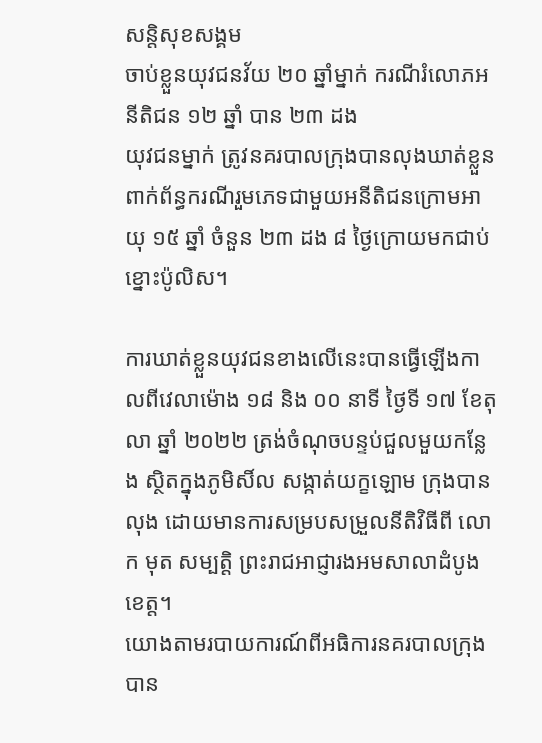សន្តិសុខសង្គម
ចាប់ខ្លួនយុវជនវ័យ ២០ ឆ្នាំម្នាក់ ករណីរំលោភអនីតិជន ១២ ឆ្នាំ បាន ២៣ ដង
យុវជនម្នាក់ ត្រូវនគរបាលក្រុងបានលុងឃាត់ខ្លួន ពាក់ព័ន្ធករណីរួមភេទជាមួយអនីតិជនក្រោមអាយុ ១៥ ឆ្នាំ ចំនួន ២៣ ដង ៨ ថ្ងៃក្រោយមកជាប់ខ្នោះប៉ូលិស។

ការឃាត់ខ្លួនយុវជនខាងលើនេះបានធ្វើឡើងកាលពីវេលាម៉ោង ១៨ និង ០០ នាទី ថ្ងៃទី ១៧ ខែតុលា ឆ្នាំ ២០២២ ត្រង់ចំណុចបន្ទប់ជួលមួយកន្លែង ស្ថិតក្នុងភូមិសិ៍ល សង្កាត់យក្ខឡោម ក្រុងបានលុង ដោយមានការសម្របសម្រួលនីតិវិធីពី លោក មុត សម្បត្តិ ព្រះរាជអាជ្ញារងអមសាលាដំបូងខេត្ត។
យោងតាមរបាយការណ៍ពីអធិការនគរបាលក្រុងបាន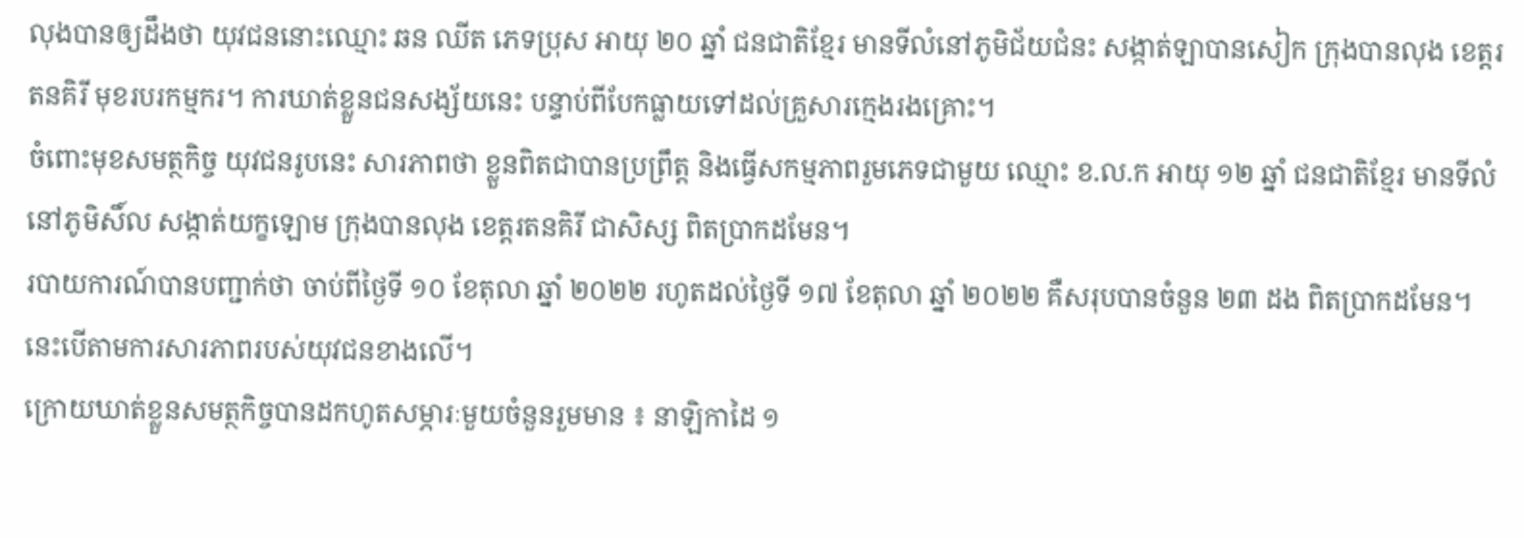លុងបានឲ្យដឹងថា យុវជននោះឈ្មោះ ឆន ឈីត ភេទប្រុស អាយុ ២០ ឆ្នាំ ជនជាតិខ្មែរ មានទីលំនៅភូមិជ័យជំនះ សង្កាត់ឡាបានសៀក ក្រុងបានលុង ខេត្តរតនគិរី មុខរបរកម្មករ។ ការឃាត់ខ្លួនជនសង្ស័យនេះ បន្ទាប់ពីបែកធ្លាយទៅដល់គ្រួសារក្មេងរងគ្រោះ។
ចំពោះមុខសមត្ថកិច្ច យុវជនរូបនេះ សារភាពថា ខ្លួនពិតជាបានប្រព្រឹត្ត និងធ្វើសកម្មភាពរួមភេទជាមួយ ឈ្មោះ ខ.ល.ក អាយុ ១២ ឆ្នាំ ជនជាតិខ្មែរ មានទីលំនៅភូមិសិ៍ល សង្កាត់យក្ខឡោម ក្រុងបានលុង ខេត្តរតនគិរី ជាសិស្ស ពិតប្រាកដមែន។
របាយការណ៍បានបញ្ជាក់ថា ចាប់ពីថ្ងៃទី ១០ ខែតុលា ឆ្នាំ ២០២២ រហូតដល់ថ្ងៃទី ១៧ ខែតុលា ឆ្នាំ ២០២២ គឺសរុបបានចំនួន ២៣ ដង ពិតប្រាកដមែន។ នេះបើតាមការសារភាពរបស់យុវជនខាងលើ។
ក្រោយឃាត់ខ្លួនសមត្ថកិច្ចបានដកហូតសម្ភារៈមួយចំនួនរួមមាន ៖ នាឡិកាដៃ ១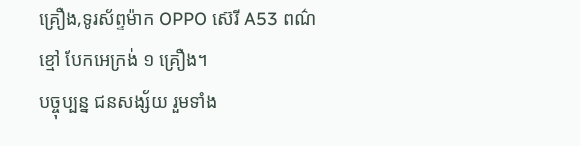គ្រឿង,ទូរស័ព្ទម៉ាក OPPO ស៊េរី A53 ពណ៌ខ្មៅ បែកអេក្រង់ ១ គ្រឿង។
បច្ចុប្បន្ន ជនសង្ស័យ រួមទាំង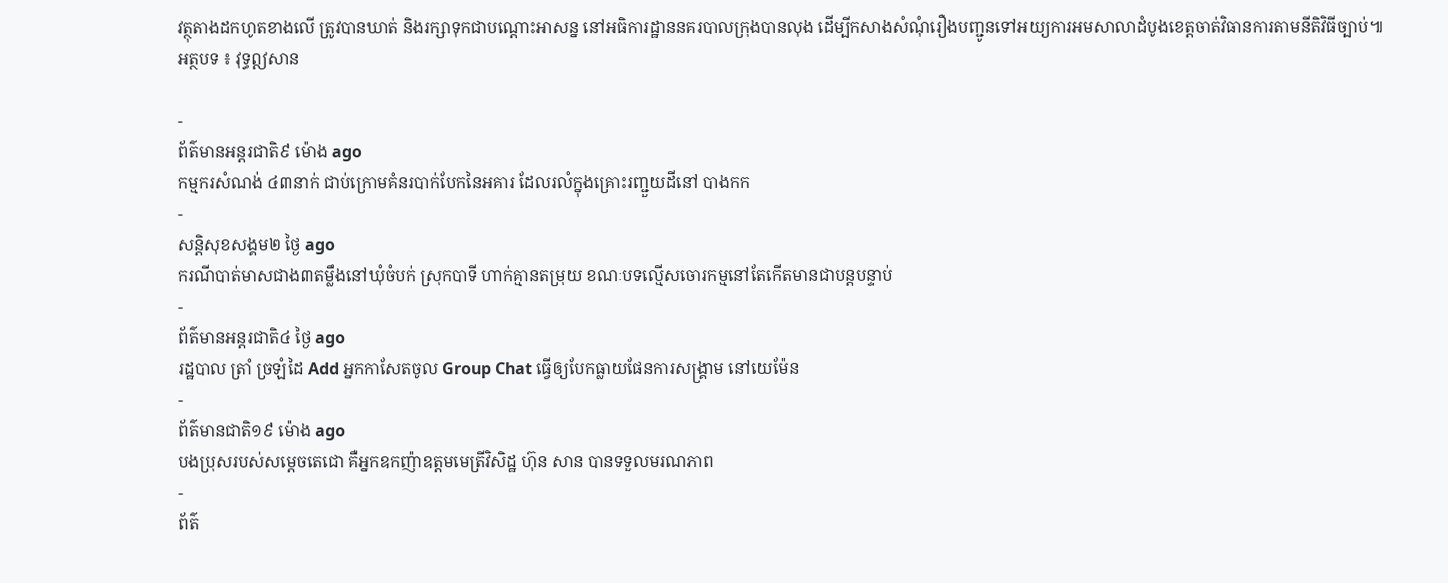វត្ថុតាងដកហូតខាងលើ ត្រូវបានឃាត់ និងរក្សាទុកជាបណ្ដោះអាសន្ន នៅអធិការដ្ឋាននគរបាលក្រុងបានលុង ដើម្បីកសាងសំណុំរឿងបញ្ជូនទៅអយ្យការអមសាលាដំបូងខេត្តចាត់វិធានការតាមនីតិវិធីច្បាប់៕
អត្ថបទ ៖ វុទ្ធឦសាន

-
ព័ត៌មានអន្ដរជាតិ៩ ម៉ោង ago
កម្មករសំណង់ ៤៣នាក់ ជាប់ក្រោមគំនរបាក់បែកនៃអគារ ដែលរលំក្នុងគ្រោះរញ្ជួយដីនៅ បាងកក
-
សន្តិសុខសង្គម២ ថ្ងៃ ago
ករណីបាត់មាសជាង៣តម្លឹងនៅឃុំចំបក់ ស្រុកបាទី ហាក់គ្មានតម្រុយ ខណៈបទល្មើសចោរកម្មនៅតែកើតមានជាបន្តបន្ទាប់
-
ព័ត៌មានអន្ដរជាតិ៤ ថ្ងៃ ago
រដ្ឋបាល ត្រាំ ច្រឡំដៃ Add អ្នកកាសែតចូល Group Chat ធ្វើឲ្យបែកធ្លាយផែនការសង្គ្រាម នៅយេម៉ែន
-
ព័ត៌មានជាតិ១៩ ម៉ោង ago
បងប្រុសរបស់សម្ដេចតេជោ គឺអ្នកឧកញ៉ាឧត្តមមេត្រីវិសិដ្ឋ ហ៊ុន សាន បានទទួលមរណភាព
-
ព័ត៌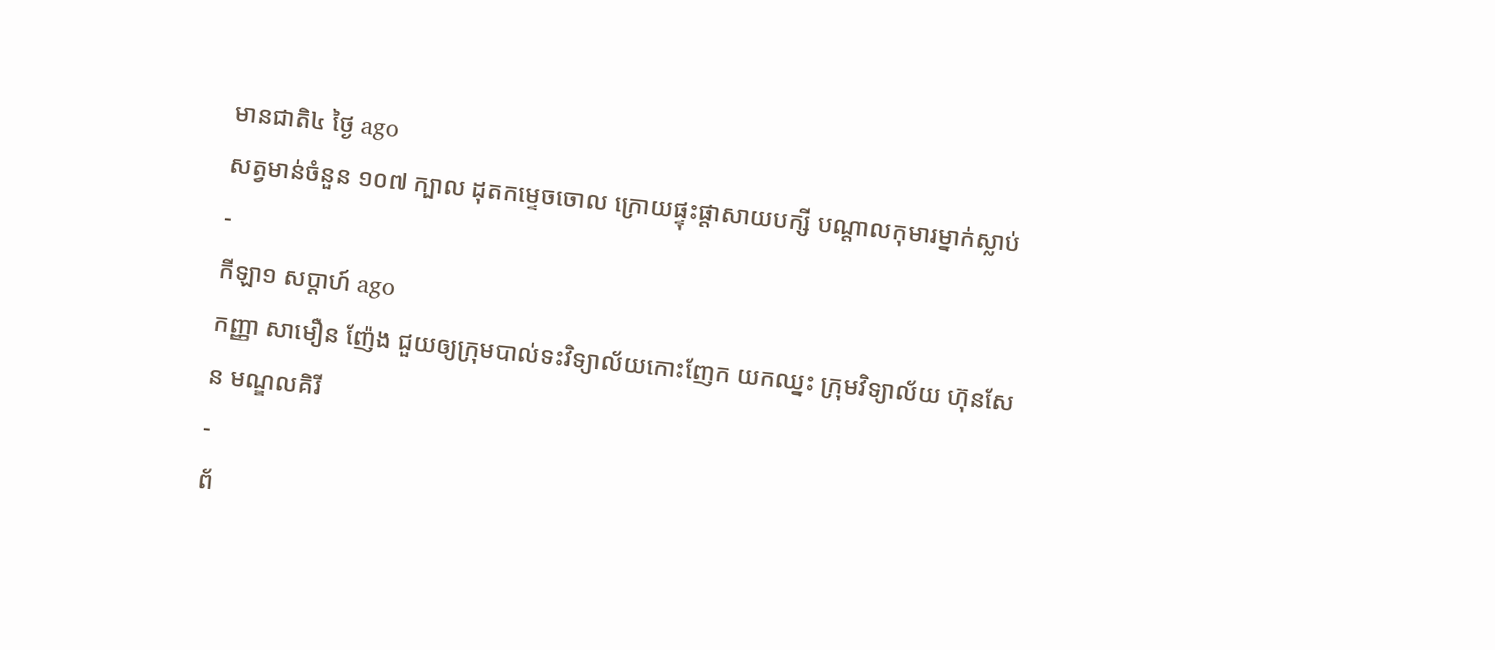មានជាតិ៤ ថ្ងៃ ago
សត្វមាន់ចំនួន ១០៧ ក្បាល ដុតកម្ទេចចោល ក្រោយផ្ទុះផ្ដាសាយបក្សី បណ្តាលកុមារម្នាក់ស្លាប់
-
កីឡា១ សប្តាហ៍ ago
កញ្ញា សាមឿន ញ៉ែង ជួយឲ្យក្រុមបាល់ទះវិទ្យាល័យកោះញែក យកឈ្នះ ក្រុមវិទ្យាល័យ ហ៊ុនសែន មណ្ឌលគិរី
-
ព័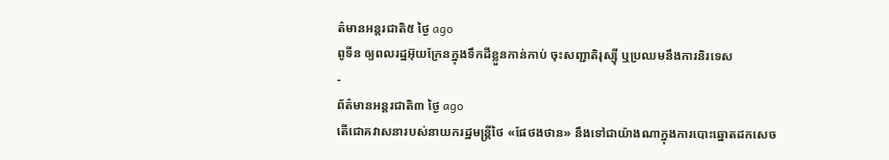ត៌មានអន្ដរជាតិ៥ ថ្ងៃ ago
ពូទីន ឲ្យពលរដ្ឋអ៊ុយក្រែនក្នុងទឹកដីខ្លួនកាន់កាប់ ចុះសញ្ជាតិរុស្ស៊ី ឬប្រឈមនឹងការនិរទេស
-
ព័ត៌មានអន្ដរជាតិ៣ ថ្ងៃ ago
តើជោគវាសនារបស់នាយករដ្ឋមន្ត្រីថៃ «ផែថងថាន» នឹងទៅជាយ៉ាងណាក្នុងការបោះឆ្នោតដកសេច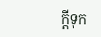ក្តីទុក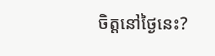ចិត្តនៅថ្ងៃនេះ?